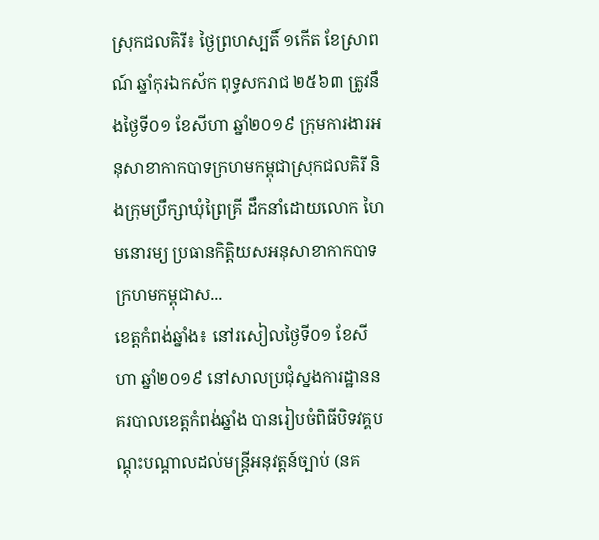ស្រុកជលគិរី៖ ថ្ងៃព្រហស្បតិ៍ ១កើត ខែស្រាពណ៍ ឆ្នាំកុរឯកស័ក ពុទ្ធសករាជ ២៥៦៣ ត្រូវនឹងថ្ងៃទី០១ ខែសីហា ឆ្នាំ២០១៩ ក្រុមការងារអនុសាខាកាកបាទក្រហមកម្ពុជាស្រុកជលគិរី និងក្រុមប្រឹក្សាឃុំព្រៃគ្រី ដឹកនាំដោយលោក ហៃ មនោរម្យ ប្រធានកិត្តិយសអនុសាខាកាកបាទក្រហមកម្ពុជាស...
ខេត្តកំពង់ឆ្នាំង៖ នៅរសៀលថ្ងៃទី០១ ខែសីហា ឆ្នាំ២០១៩ នៅសាលប្រជុំស្នងការដ្ឋាននគរបាលខេត្តកំពង់ឆ្នាំង បានរៀបចំពិធីបិទវគ្គបណ្តុះបណ្តាលដល់មន្រ្តីអនុវត្តន៍ច្បាប់ (នគ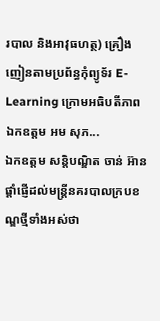របាល និងអាវុធហត្ថ) គ្រឿងញៀនតាមប្រព័ន្ធកុំព្យូទ័រ E-Learning ក្រោមអធិបតីភាព ឯកឧត្ដម អម សុភ...
ឯកឧត្តម សន្តិបណ្ឌិត ចាន់ អ៊ាន ផ្តាំផ្ញើដល់មន្រ្តីនគរបាលក្របខណ្ឌថ្មីទាំងអស់ថា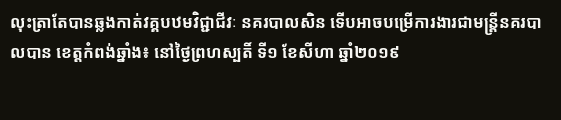លុះត្រាតែបានឆ្លងកាត់វគ្គបឋមវិជ្ជាជីវៈ នគរបាលសិន ទើបអាចបម្រើការងារជាមន្រ្តីនគរបាលបាន ខេត្តកំពង់ឆ្នាំង៖ នៅថ្ងៃព្រហស្បតិ៍ ទី១ ខែសីហា ឆ្នាំ២០១៩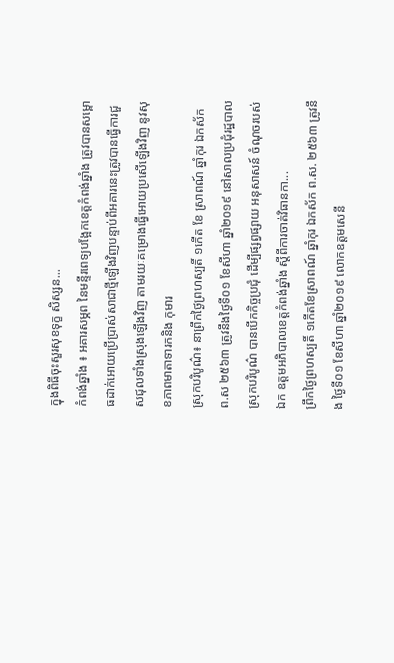ក្នុងពិធីចុះសួរសុខទុក្ខ សិស្សន...
កំពង់ឆ្នាំង ៖ អគារសម្ភព នៃមន្ទីរពេទ្យបង្អែកខេត្តកំពង់ឆ្នាំង ត្រូវបានសម្ពោធដាក់អោយប្រើប្រាស់សាជាថ្មីឡើងវិញបន្ទាប់ពីអគារនេះត្រូវបានធ្វើការជួសជុលទាំងស្រុងឡើងវិញ តាមរយៈគម្រោងធ្វើអោយប្រសើឡើងវិញ នូវសុខភាពមាតាទារកនិង កុមារ
ស្រុកបរិបូណ៌៖ នាព្រឹកថ្ងៃព្រហស្បតិ៍ ១កើត ខែ ស្រាពណ៍ ឆ្នាំកុរ ឯកស័ក ព.ស ២៥៦៣ ត្រូវនឹងថ្ងៃទី០១ ខែសីហា ឆ្នាំ២០១៩ នៅសាលប្រជុំរដ្ឋបាលស្រុកបរិបូណ៌ បានបើកកិច្ចប្រជុំ ដើម្បីផ្សព្វផ្សាយ អនុសាសន៍ ចំណុចរបស់ ឯក ឧត្តមអភិបាលខេត្តកំពង់ឆ្នាំង ស្តីពីការចាត់វិធានកា...
ព្រឹកថ្ងៃព្រហស្បតិ៍ ១កើតខែស្រាពណ៍ ឆ្នាំកុរ ឯកស័ក ព.ស. ២៥៦៣ ត្រូវនឹង ថ្ងៃទី០១ ខែសីហា ឆ្នាំ២០១៩ លោកឧត្តមសេនី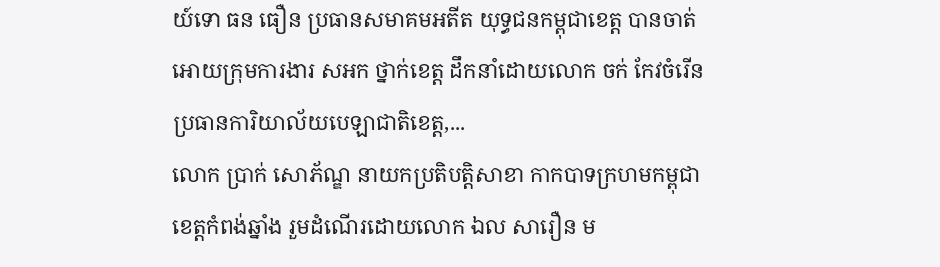យ៍ទោ ធន ធឿន ប្រធានសមាគមអតីត យុទ្ធជនកម្ពុជាខេត្ត បានចាត់អោយក្រុមការងារ សអក ថ្នាក់ខេត្ត ដឹកនាំដោយលោក ចក់ កែវចំរើន ប្រធានការិយាល័យបេឡាជាតិខេត្ត,...
លោក ប្រាក់ សោភ័ណ្ឌ នាយកប្រតិបត្តិសាខា កាកបាទក្រហមកម្ពុជា ខេត្តកំពង់ឆ្នាំង រួមដំណើរដោយលោក ឯល សារឿន ម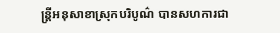ន្ត្រីអនុសាខាស្រុកបរិបូណ៌ បានសហការជា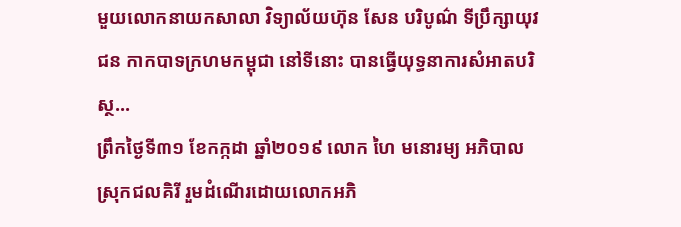មួយលោកនាយកសាលា វិទ្យាល័យហ៊ុន សែន បរិបូណ៌ ទីប្រឹក្សាយុវជន កាកបាទក្រហមកម្ពុជា នៅទីនោះ បានធ្វើយុទ្ធនាការសំអាតបរិស្ថ...
ព្រឹកថ្ងៃទី៣១ ខែកក្កដា ឆ្នាំ២០១៩ លោក ហៃ មនោរម្យ អភិបាលស្រុកជលគិរី រួមដំណើរដោយលោកអភិ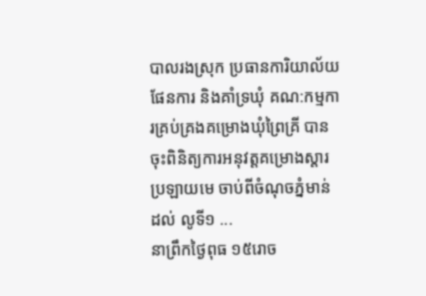បាលរងស្រុក ប្រធានការិយាល័យផែនការ និងគាំទ្រឃុំ គណ:កម្មការគ្រប់គ្រងគម្រោងឃុំព្រៃគ្រី បានចុះពិនិត្យការអនុវត្តគម្រោងស្តារប្រឡាយមេ ចាប់ពីចំណុចភ្នំមាន់ ដល់ លូទី១ ...
នាព្រឹកថ្ងៃពុធ ១៥រោច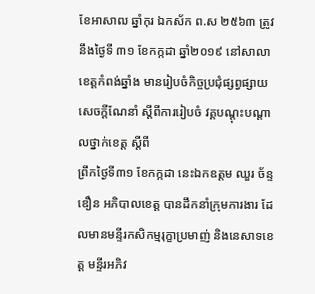ខែអាសាឍ ឆ្នាំកុរ ឯកស័ក ព.ស ២៥៦៣ ត្រូវនឹងថ្ងៃទី ៣១ ខែកក្កដា ឆ្នាំ២០១៩ នៅសាលាខេត្តកំពង់ឆ្នាំង មានរៀបចំកិច្ចប្រជុំផ្សព្វផ្សាយ សេចក្ដីណែនាំ ស្ដីពីការរៀបចំ វគ្គបណ្ដុះបណ្ដាលថ្នាក់ខេត្ត ស្ដីពី
ព្រឹកថ្ងៃទី៣១ ខែកក្កដា នេះឯកឧត្តម ឈួរ ច័ន្ទឌឿន អភិបាលខេត្ត បានដឹកនាំក្រុមការងារ ដែលមានមន្ទីរកសិកម្មរុក្ខាប្រមាញ់ និងនេសាទខេត្ត មន្ទីរអភិវ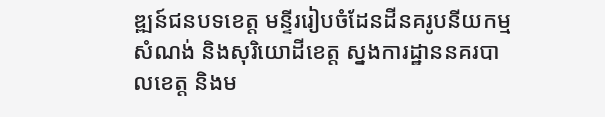ឌ្ឍន៍ជនបទខេត្ត មន្ទីររៀបចំដែនដីនគរូបនីយកម្មសំណង់ និងសុរិយោដីខេត្ត ស្នងការដ្ឋាននគរបាលខេត្ត និងម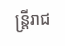ន្ត្រីរាជ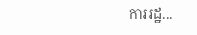ការរដ្ឋ...